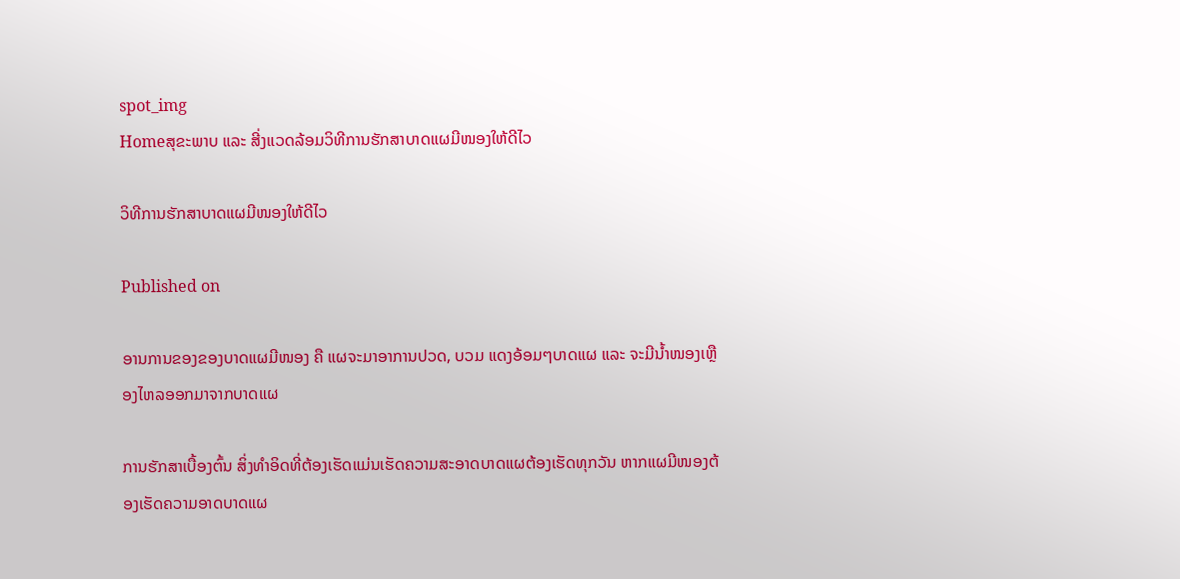spot_img
Homeສຸຂະພາບ ແລະ ສີ່ງແວດລ້ອມວິທີການຮັກສາບາດແຜມີໜອງໃຫ້ດີໄວ

ວິທີການຮັກສາບາດແຜມີໜອງໃຫ້ດີໄວ

Published on

ອານການຂອງຂອງບາດແຜມີໜອງ ຄື ແຜຈະມາອາການປວດ, ບວມ ແດງອ້ອມໆບາດແຜ ແລະ ຈະມີນ້ຳໜອງເຫຼືອງໄຫລອອກມາຈາກບາດແຜ

ການຮັກສາເບື້ອງຕົ້ນ ສິ່ງທຳອິດທີ່ຕ້ອງເຮັດແມ່ນເຮັດຄວາມສະອາດບາດແຜຕ້ອງເຮັດທຸກວັນ ຫາກແຜມີໜອງຕ້ອງເຮັດຄວາມອາດບາດແຜ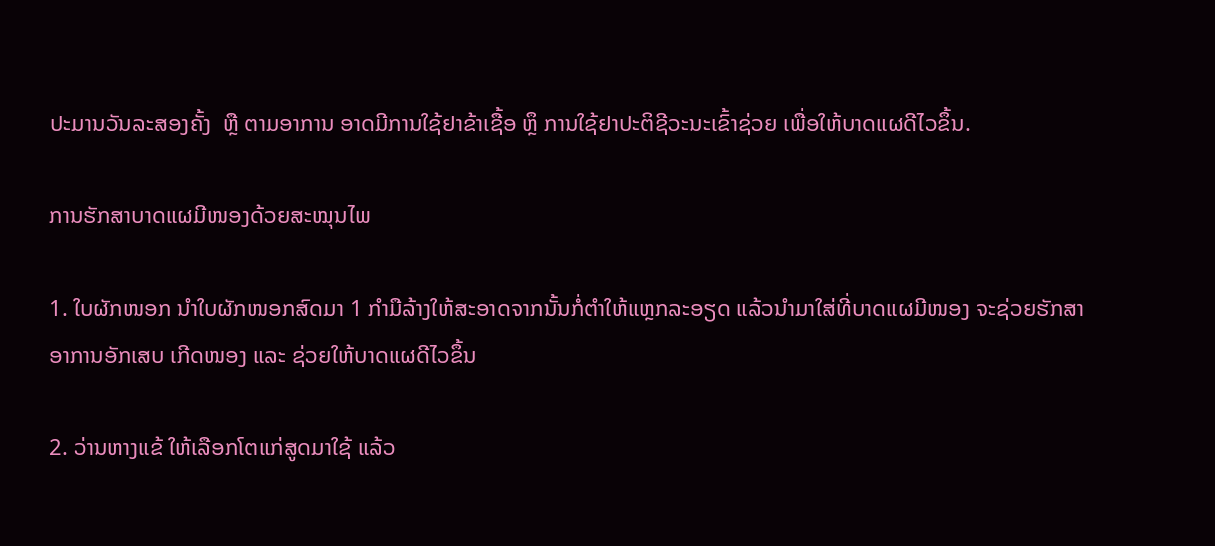ປະມານວັນລະສອງຄັ້ງ  ຫຼື ຕາມອາການ ອາດມີການໃຊ້ຢາຂ້າເຊື້ອ ຫຼຶ ການໃຊ້ຢາປະຕິຊີວະນະເຂົ້າຊ່ວຍ ເພື່ອໃຫ້ບາດແຜດີໄວຂຶ້ນ.

ການຮັກສາບາດແຜມີໜອງດ້ວຍສະໝຸນໄພ

1. ໃບຜັກໜອກ ນຳໃບຜັກໜອກສົດມາ 1 ກຳມືລ້າງໃຫ້ສະອາດຈາກນັ້ນກໍ່ຕຳໃຫ້ແຫຼກລະອຽດ ແລ້ວນຳມາໃສ່ທີ່ບາດແຜມີໜອງ ຈະຊ່ວຍຮັກສາອາການອັກເສບ ເກີດໜອງ ແລະ ຊ່ວຍໃຫ້ບາດແຜດີໄວຂຶ້ນ

2. ວ່ານຫາງແຂ້ ໃຫ້ເລືອກໂຕແກ່ສູດມາໃຊ້ ແລ້ວ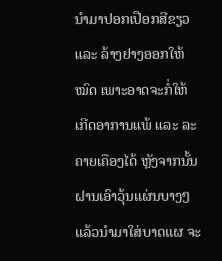ນຳມາປອກເປືອກສີຂຽວ ແລະ ລ້າງຢາງອອກໃຫ້ໝົດ ເພາະອາດຈະກໍ່ໃຫ້ເກີດອາການແພ້ ແລະ ລະຄາຍເຄືອງໄດ້ ຫຼັງຈາກນັ້ນຝານເອົາວຸ້ນແຜ່ນບາງໆ ແລ້ວນຳມາໃສ່ບາດແຜ ຈະ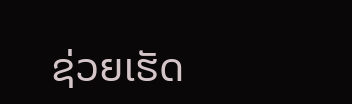ຊ່ວຍເຮັດ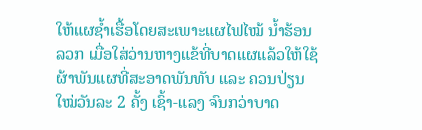ໃຫ້ແຜຊ້ຳເຮື້ອໂດຍສະເພາະແຜໄຟໄໝ້ ນ້ຳຮ້ອນລວກ ເມື່ອໃສ່ວ່ານຫາງແຂ້ທີ່ບາດແຜແລ້ວໃຫ້ໃຊ້ຜ້າພັນແຜທີ່ສະອາດພັນທັບ ແລະ ຄວນປ່ຽນໃໝ່ວັນລະ 2 ຄັ້ງ ເຊົ້າ-ແລງ ຈົນກວ່າບາດ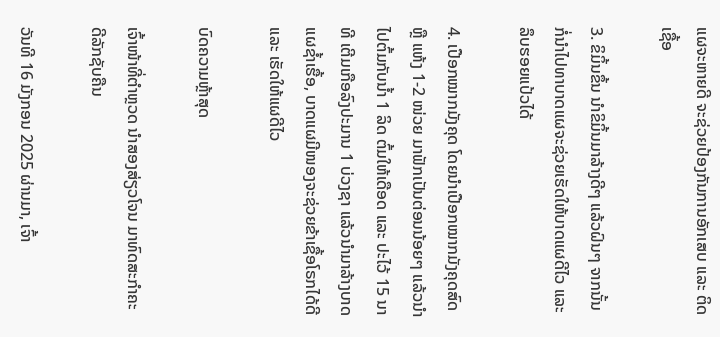ແຜຈະຫາຍດີ ຈະຊ່ວຍປ້ອງກັນການອັກເສບ ແລະ ຕິດເຊື້ອ

3. ຂິມິ້ນຂຶ້ນ ນຳຂິມິ້ນມາລ້າງດີໆ ແລ້ວຝົນໆ ຈາກນັ້ນກໍ່ນຳໄປທາບາດແຜຈະຊ່ວຍເຮັດໃຫ້ບາດແຜດີໄວ ແລະ ລຶບຮອຍແປ້ວໄດ້

4. ເປືອກໝາກມັງຄຸດ ໂດຍນຳເປືອກໝາກມັງຄຸດສົດ ຫຼື ແຫ້ງ 1-2 ໜ່ວຍ ມາຟັກເປັນຕ່ອນນ້ອຍໆ ແລ້ວນຳໄປຕົ້ມກັບນ້ຳ 1 ລິດ ຕົ້ມໃຫ້ເດືອດ ແລະ ປະໄວ້ 15 ນາທີ ເຕີມເກືອລົງປະມານ 1 ບ່ວງຊາ ແລ້ວນຳມາລ້າງບາດແຜຊ້ຳເຮື້ອ, ບາດແຜມີໜອງຈະຊ່ວຍຂ້າເຊື້ອໂຣກໄດ້ດີ ແລະ ເຮັດໃຫ້ແຜດີໄວ

ບົດຄວາມຫຼ້າສຸດ

ເຈົ້າໜ້າທີ່ຕຳຫຼວດ ນຳສອງສ່ຽວໂຈນ ມາທົດສະກຳຄະດີລັກຊັບຄືນ

ວັນທີ 16 ມັງກອນ 2025 ຜ່ານມາ, ເຈົ້າ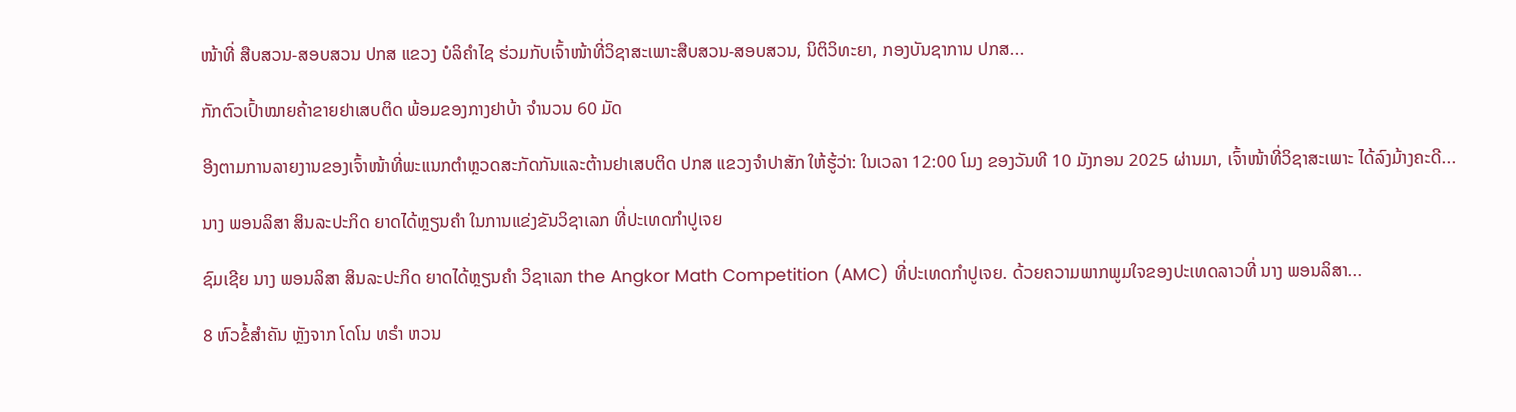ໜ້າທີ່ ສືບສວນ-ສອບສວນ ປກສ ແຂວງ ບໍລິຄຳໄຊ ຮ່ວມກັບເຈົ້າໜ້າທີ່ວິຊາສະເພາະສືບສວນ-ສອບສວນ, ນິຕິວິທະຍາ, ກອງບັນຊາການ ປກສ...

ກັກຕົວເປົ້າໝາຍຄ້າຂາຍຢາເສບຕິດ ພ້ອມຂອງກາງຢາບ້າ ຈຳນວນ 60 ມັດ

ອີງຕາມການລາຍງານຂອງເຈົ້າໜ້າທີ່ພະແນກຕຳຫຼວດສະກັດກັນແລະຕ້ານຢາເສບຕິດ ປກສ ແຂວງຈຳປາສັກ ໃຫ້ຮູ້ວ່າ: ໃນເວລາ 12:00 ໂມງ ຂອງວັນທີ 10 ມັງກອນ 2025 ຜ່ານມາ, ເຈົ້າໜ້າທີ່ວິຊາສະເພາະ ໄດ້ລົງມ້າງຄະດີ...

ນາງ ພອນລິສາ ສິນລະປະກິດ ຍາດໄດ້ຫຼຽນຄໍາ ໃນການແຂ່ງຂັນວິຊາເລກ ທີ່ປະເທດກໍາປູເຈຍ

ຊົມເຊີຍ ນາງ ພອນລິສາ ສິນລະປະກິດ ຍາດໄດ້ຫຼຽນຄໍາ ວິຊາເລກ the Angkor Math Competition (AMC) ທີ່ປະເທດກໍາປູເຈຍ. ດ້ວຍຄວາມພາກພູມໃຈຂອງປະເທດລາວທີ່ ນາງ ພອນລິສາ...

8 ຫົວຂໍ້ສຳຄັນ ຫຼັງຈາກ ໂດໂນ ທຣຳ ຫວນ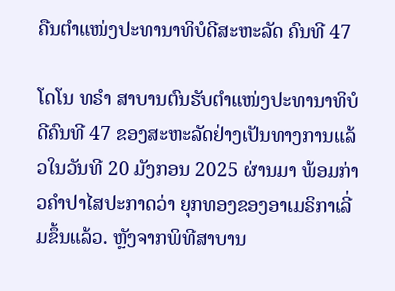ຄືນຕຳແໜ່ງປະທານາທິບໍດີສະຫະລັດ ຄົນທີ 47

ໂດໂນ ທຣຳ ສາບານຕົນຮັບຕຳແໜ່ງປະທານາທິບໍດີຄົນທີ 47 ຂອງສະຫະລັດຢ່າງເປັນທາງການແລ້ວໃນວັນທີ 20 ມັງກອນ 2025 ຜ່ານມາ ພ້ອມກ່າວຄຳປາໄສປະກາດວ່າ ຍຸກທອງຂອງອາເມຣິກາເລີ່ມຂຶ້ນແລ້ວ. ຫຼັງຈາກພິທີສາບານ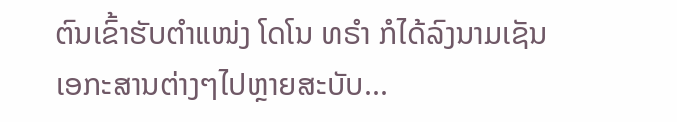ຕົນເຂົ້າຮັບຕຳແໜ່ງ ໂດໂນ ທຣຳ ກໍໄດ້ລົງນາມເຊັນເອກະສານຕ່າງໆໄປຫຼາຍສະບັບ...